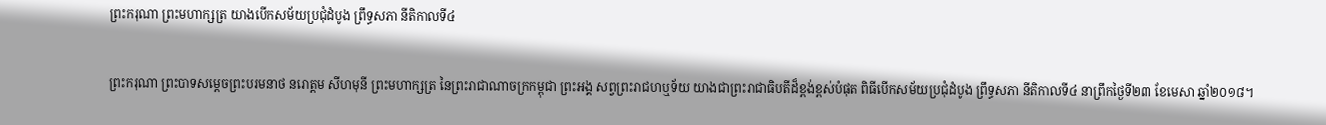ព្រះករុណា ព្រះមហាក្សត្រ យាងបើកសម័យប្រជុំដំបូង ព្រឹទ្ធសភា នីតិកាលទី៤

ព្រះករុណា ព្រះបាទសម្តេចព្រះបរមនាថ នរោត្តម សីហមុនី ព្រះមហាក្សត្រ នៃព្រះរាជាណាចក្រកម្ពុជា ព្រះអង្គ សព្វព្រះរាជហឬទ័យ យាងជាព្រះរាជាធិបតីដ៏ខ្ពង់ខ្ពស់បំផុត ពិធីបើកសម័យប្រជុំដំបូង ព្រឹទ្ធសភា នីតិកាលទី៤ នាព្រឹកថ្ងៃទី២៣ ខែមេសា ឆ្នាំ២០១៨។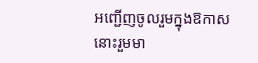អញ្ជើញចូលរួមក្នុងឱកាសនោះរួមមា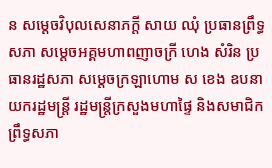ន សម្តេចវិបុលសេនាភក្តី សាយ ឈុំ ប្រធានព្រឹទ្ធសភា សម្តេចអគ្គមហាពញាចក្រី ហេង សំរិន ប្រធានរដ្ឋសភា សម្តេចក្រឡាហោម ស ខេង ឧបនាយករដ្ឋមន្ត្រី រដ្ឋមន្រ្តីក្រសួងមហាផ្ទៃ និងសមាជិក ព្រឹទ្ធសភា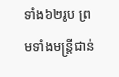ទាំង៦២រូប ព្រមទាំងមន្រ្តីជាន់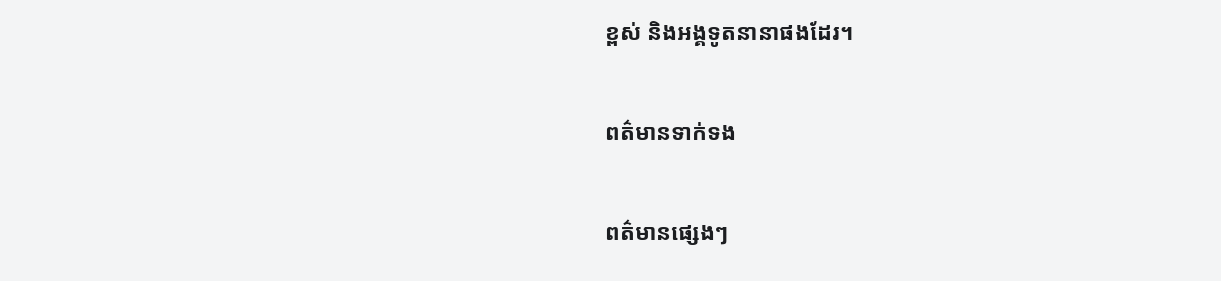ខ្ពស់ និងអង្គទូតនានាផងដែរ។

ពត៌មានទាក់ទង

ពត៌មានផ្សេងៗ